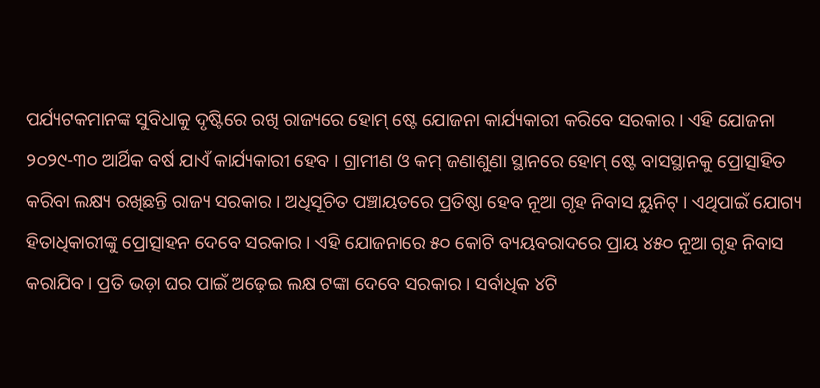ପର୍ଯ୍ୟଟକମାନଙ୍କ ସୁବିଧାକୁ ଦୃଷ୍ଟିରେ ରଖି ରାଜ୍ୟରେ ହୋମ୍ ଷ୍ଟେ ଯୋଜନା କାର୍ଯ୍ୟକାରୀ କରିବେ ସରକାର । ଏହି ଯୋଜନା ୨୦୨୯-୩୦ ଆର୍ଥିକ ବର୍ଷ ଯାଏଁ କାର୍ଯ୍ୟକାରୀ ହେବ । ଗ୍ରାମୀଣ ଓ କମ୍ ଜଣାଶୁଣା ସ୍ଥାନରେ ହୋମ୍ ଷ୍ଟେ ବାସସ୍ଥାନକୁ ପ୍ରୋତ୍ସାହିତ କରିବା ଲକ୍ଷ୍ୟ ରଖିଛନ୍ତି ରାଜ୍ୟ ସରକାର । ଅଧିସୂଚିତ ପଞ୍ଚାୟତରେ ପ୍ରତିଷ୍ଠା ହେବ ନୂଆ ଗୃହ ନିବାସ ୟୁନିଟ୍ । ଏଥିପାଇଁ ଯୋଗ୍ୟ ହିତାଧିକାରୀଙ୍କୁ ପ୍ରୋତ୍ସାହନ ଦେବେ ସରକାର । ଏହି ଯୋଜନାରେ ୫୦ କୋଟି ବ୍ୟୟବରାଦରେ ପ୍ରାୟ ୪୫୦ ନୂଆ ଗୃହ ନିବାସ କରାଯିବ । ପ୍ରତି ଭଡ଼ା ଘର ପାଇଁ ଅଢ଼େଇ ଲକ୍ଷ ଟଙ୍କା ଦେବେ ସରକାର । ସର୍ବାଧିକ ୪ଟି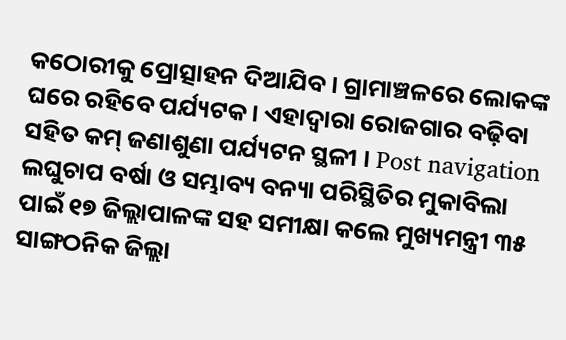କଠୋରୀକୁ ପ୍ରୋତ୍ସାହନ ଦିଆଯିବ । ଗ୍ରାମାଞ୍ଚଳରେ ଲୋକଙ୍କ ଘରେ ରହିବେ ପର୍ଯ୍ୟଟକ । ଏହାଦ୍ୱାରା ରୋଜଗାର ବଢ଼ିବା ସହିତ କମ୍ ଜଣାଶୁଣା ପର୍ଯ୍ୟଟନ ସ୍ଥଳୀ । Post navigation ଲଘୁଚାପ ବର୍ଷା ଓ ସମ୍ଭାବ୍ୟ ବନ୍ୟା ପରିସ୍ଥିତିର ମୁକାବିଲା ପାଇଁ ୧୭ ଜିଲ୍ଲାପାଳଙ୍କ ସହ ସମୀକ୍ଷା କଲେ ମୁଖ୍ୟମନ୍ତ୍ରୀ ୩୫ ସାଙ୍ଗଠନିକ ଜିଲ୍ଲା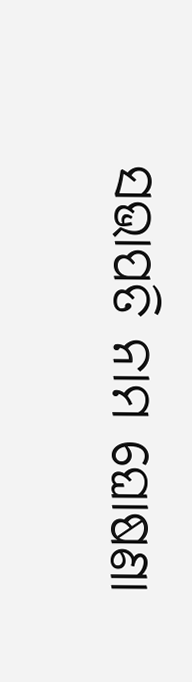ସଭାପତି ନାମ ଘୋଷଣା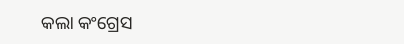କଲା କଂଗ୍ରେସ